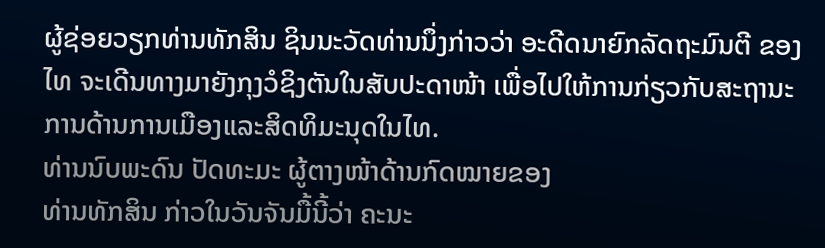ຜູ້ຊ່ອຍວຽກທ່ານທັກສິນ ຊິນນະວັດທ່ານນຶ່ງກ່າວວ່າ ອະດີດນາຍົກລັດຖະມົນຕີ ຂອງໄທ ຈະເດີນທາງມາຍັງກຸງວໍຊິງຕັນໃນສັບປະດາໜ້າ ເພື່ອໄປໃຫ້ການກ່ຽວກັບສະຖານະການດ້ານການເມືອງແລະສິດທິມະນຸດໃນໄທ.
ທ່ານນົບພະດົນ ປັດທະມະ ຜູ້ຕາງໜ້າດ້ານກົດໝາຍຂອງ
ທ່ານທັກສິນ ກ່າວໃນວັນຈັນມື້ນີ້ວ່າ ຄະນະ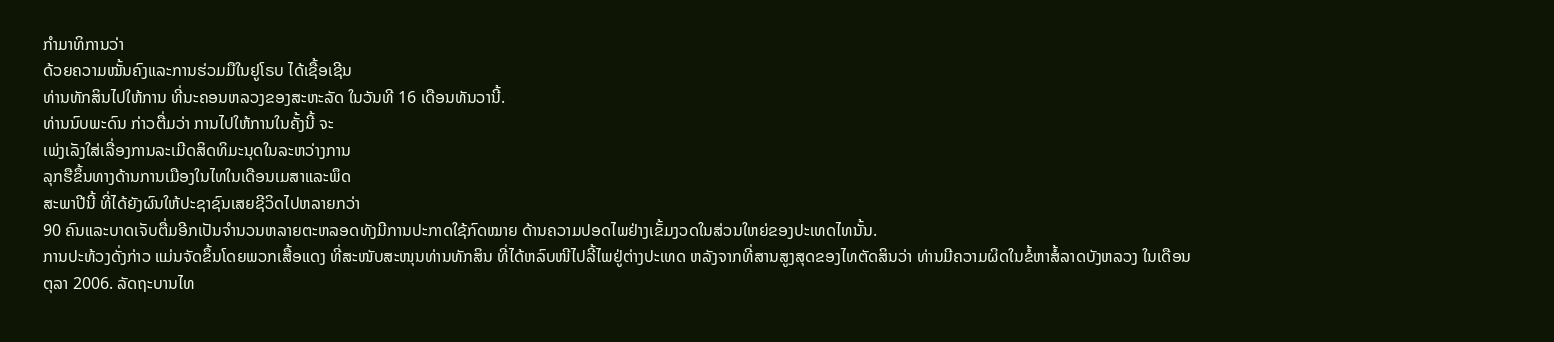ກໍາມາທິການວ່າ
ດ້ວຍຄວາມໝັ້ນຄົງແລະການຮ່ວມມືໃນຢູໂຣບ ໄດ້ເຊື້ອເຊີນ
ທ່ານທັກສິນໄປໃຫ້ການ ທີ່ນະຄອນຫລວງຂອງສະຫະລັດ ໃນວັນທີ 16 ເດືອນທັນວານີ້.
ທ່ານນົບພະດົນ ກ່າວຕື່ມວ່າ ການໄປໃຫ້ການໃນຄັ້ງນີ້ ຈະ
ເພ່ງເລັງໃສ່ເລື່ອງການລະເມີດສິດທິມະນຸດໃນລະຫວ່າງການ
ລຸກຮືຂຶ້ນທາງດ້ານການເມືອງໃນໄທໃນເດືອນເມສາແລະພຶດ
ສະພາປີນີ້ ທີ່ໄດ້ຍັງຜົນໃຫ້ປະຊາຊົນເສຍຊີວິດໄປຫລາຍກວ່າ
90 ຄົນແລະບາດເຈັບຕື່ມອີກເປັນຈໍານວນຫລາຍຕະຫລອດທັງມີການປະກາດໃຊ້ກົດໝາຍ ດ້ານຄວາມປອດໄພຢ່າງເຂັ້ມງວດໃນສ່ວນໃຫຍ່ຂອງປະເທດໄທນັ້ນ.
ການປະທ້ວງດັ່ງກ່າວ ແມ່ນຈັດຂຶ້ນໂດຍພວກເສື້ອແດງ ທີ່ສະໜັບສະໜຸນທ່ານທັກສິນ ທີ່ໄດ້ຫລົບໜີໄປລີ້ໄພຢູ່ຕ່າງປະເທດ ຫລັງຈາກທີ່ສານສູງສຸດຂອງໄທຕັດສິນວ່າ ທ່ານມີຄວາມຜິດໃນຂໍ້ຫາສໍ້ລາດບັງຫລວງ ໃນເດືອນຕຸລາ 2006. ລັດຖະບານໄທ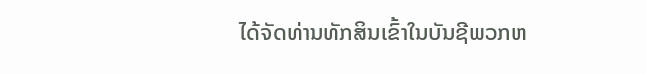ໄດ້ຈັດທ່ານທັກສິນເຂົ້າໃນບັນຊີພວກຫ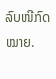ລົບໜີກົດໝາຍ.